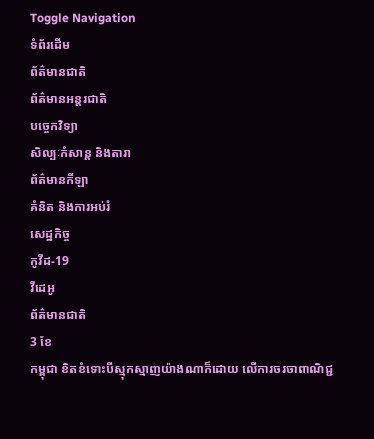Toggle Navigation
ទំព័រដើម
ព័ត៌មានជាតិ
ព័ត៌មានអន្តរជាតិ
បច្ចេកវិទ្យា
សិល្បៈកំសាន្ត និងតារា
ព័ត៌មានកីឡា
គំនិត និងការអប់រំ
សេដ្ឋកិច្ច
កូវីដ-19
វីដេអូ
ព័ត៌មានជាតិ
3 ខែ
កម្ពុជា ខិតខំទោះបីស្មុកស្មាញយ៉ាងណាក៏ដោយ លើការចរចាពាណិជ្ជ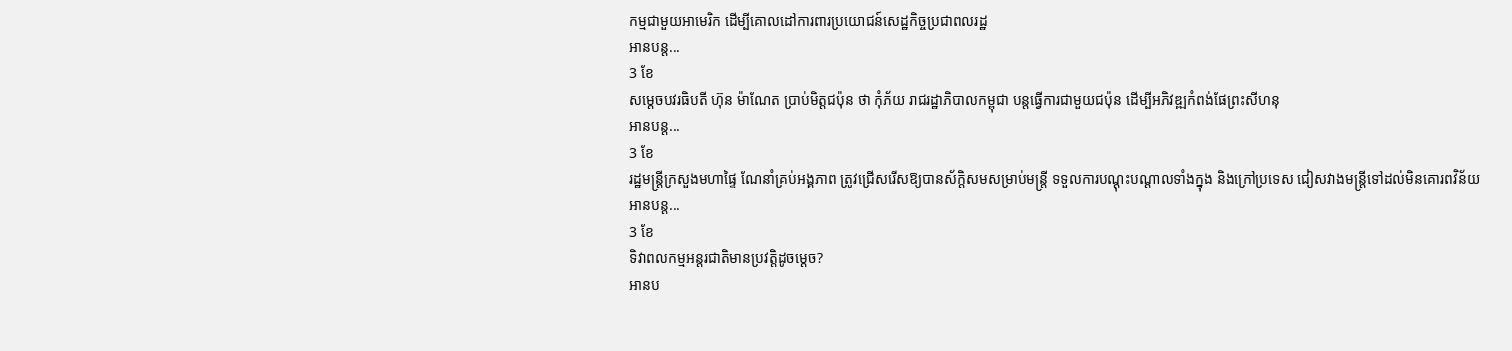កម្មជាមួយអាមេរិក ដើម្បីគោលដៅការពារប្រយោជន៍សេដ្ឋកិច្ចប្រជាពលរដ្ឋ
អានបន្ត...
3 ខែ
សម្តេចបវរធិបតី ហ៊ុន ម៉ាណែត ប្រាប់មិត្តជប៉ុន ថា កុំភ័យ រាជរដ្ឋាភិបាលកម្ពុជា បន្តធ្វើការជាមួយជប៉ុន ដើម្បីអភិវឌ្ឍកំពង់ផែព្រះសីហនុ
អានបន្ត...
3 ខែ
រដ្ឋមន្ដ្រីក្រសួងមហាផ្ទៃ ណែនាំគ្រប់អង្គភាព ត្រូវជ្រើសរើសឱ្យបានស័ក្តិសមសម្រាប់មន្ត្រី ទទួលការបណ្ដុះបណ្ដាលទាំងក្នុង និងក្រៅប្រទេស ជៀសវាងមន្ត្រីទៅដល់មិនគោរពវិន័យ
អានបន្ត...
3 ខែ
ទិវាពលកម្មអន្តរជាតិមានប្រវត្តិដូចម្តេច?
អានប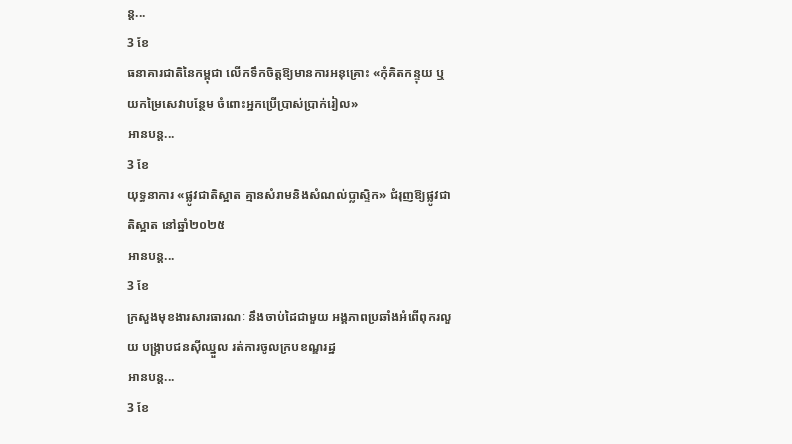ន្ត...
3 ខែ
ធនាគារជាតិនៃកម្ពុជា លើកទឹកចិត្តឱ្យមានការអនុគ្រោះ «កុំគិតកន្ទុយ ឬយកម្រៃសេវាបន្ថែម ចំពោះអ្នកប្រើប្រាស់ប្រាក់រៀល»
អានបន្ត...
3 ខែ
យុទ្ធនាការ «ផ្លូវជាតិស្អាត គ្មានសំរាមនិងសំណល់ប្លាស្ទិក» ជំរុញឱ្យផ្លូវជាតិស្អាត នៅឆ្នាំ២០២៥
អានបន្ត...
3 ខែ
ក្រសួងមុខងារសារធារណៈ នឹងចាប់ដៃជាមួយ អង្គភាពប្រឆាំងអំពើពុករលួយ បង្ក្រាបជនស៊ីឈ្នួល រត់ការចូលក្របខណ្ឌរដ្ឋ
អានបន្ត...
3 ខែ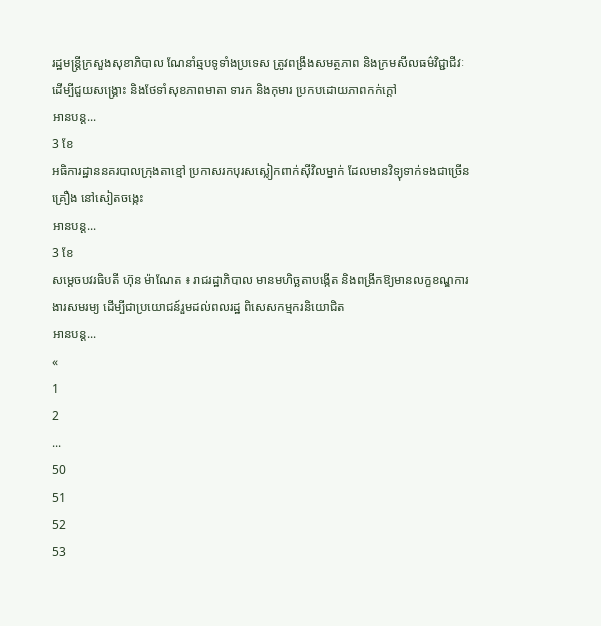រដ្ឋមន្ដ្រីក្រសួងសុខាភិបាល ណែនាំឆ្មបទូទាំងប្រទេស ត្រូវពង្រឹងសមត្ថភាព និងក្រមសីលធម៌វិជ្ជាជីវៈ ដើម្បីជួយសង្រ្គោះ និងថែទាំសុខភាពមាតា ទារក និងកុមារ ប្រកបដោយភាពកក់ក្ដៅ
អានបន្ត...
3 ខែ
អធិការដ្ឋាននគរបាលក្រុងតាខ្មៅ ប្រកាសរកបុរសស្លៀកពាក់ស៊ីវិលម្នាក់ ដែលមានវិទ្យុទាក់ទងជាច្រើនគ្រឿង នៅសៀតចង្កេះ
អានបន្ត...
3 ខែ
សម្តេចបវរធិបតី ហ៊ុន ម៉ាណែត ៖ រាជរដ្ឋាភិបាល មានមហិច្ឆតាបង្កើត និងពង្រីកឱ្យមានលក្ខខណ្ឌការងារសមរម្យ ដើម្បីជាប្រយោជន៍រួមដល់ពលរដ្ឋ ពិសេសកម្មករនិយោជិត
អានបន្ត...
«
1
2
...
50
51
52
53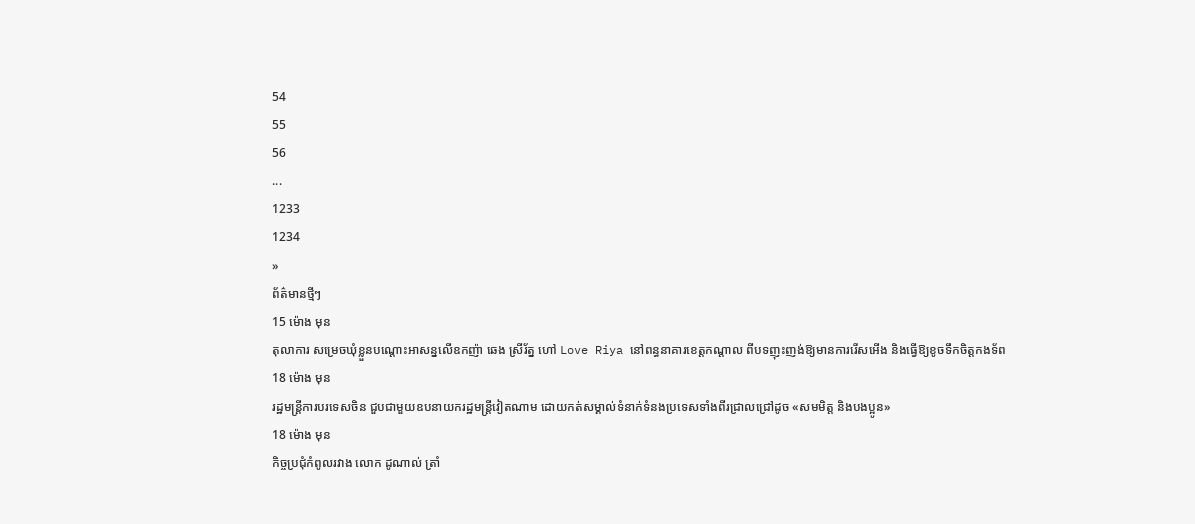54
55
56
...
1233
1234
»
ព័ត៌មានថ្មីៗ
15 ម៉ោង មុន
តុលាការ សម្រេចឃុំខ្លួនបណ្តោះអាសន្នលើឧកញ៉ា ឆេង ស្រីរ័ត្ន ហៅ Love Riya នៅពន្ធនាគារខេត្តកណ្តាល ពីបទញុះញង់ឱ្យមានការរើសអើង និងធ្វើឱ្យខូចទឹកចិត្តកងទ័ព
18 ម៉ោង មុន
រដ្ឋមន្ត្រីការបរទេសចិន ជួបជាមួយឧបនាយករដ្ឋមន្ត្រីវៀតណាម ដោយកត់សម្គាល់ទំនាក់ទំនងប្រទេសទាំងពីរជ្រាលជ្រៅដូច «សមមិត្ត និងបងប្អូន»
18 ម៉ោង មុន
កិច្ចប្រជុំកំពូលរវាង លោក ដូណាល់ ត្រាំ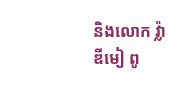និងលោក វ្ល៉ាឌីមៀ ពូ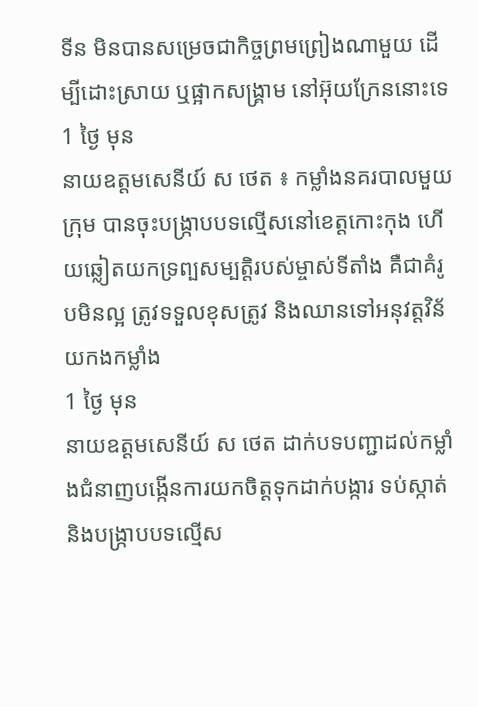ទីន មិនបានសម្រេចជាកិច្ចព្រមព្រៀងណាមួយ ដើម្បីដោះស្រាយ ឬផ្អាកសង្គ្រាម នៅអ៊ុយក្រែននោះទេ
1 ថ្ងៃ មុន
នាយឧត្តមសេនីយ៍ ស ថេត ៖ កម្លាំងនគរបាលមួយក្រុម បានចុះបង្ក្រាបបទល្មើសនៅខេត្តកោះកុង ហើយឆ្លៀតយកទ្រព្បសម្បត្តិរបស់ម្ចាស់ទីតាំង គឺជាគំរូបមិនល្អ ត្រូវទទួលខុសត្រូវ និងឈានទៅអនុវត្តវិន័យកងកម្លាំង
1 ថ្ងៃ មុន
នាយឧត្តមសេនីយ៍ ស ថេត ដាក់បទបញ្ជាដល់កម្លាំងជំនាញបង្កើនការយកចិត្តទុកដាក់បង្ការ ទប់ស្កាត់ និងបង្ក្រាបបទល្មើស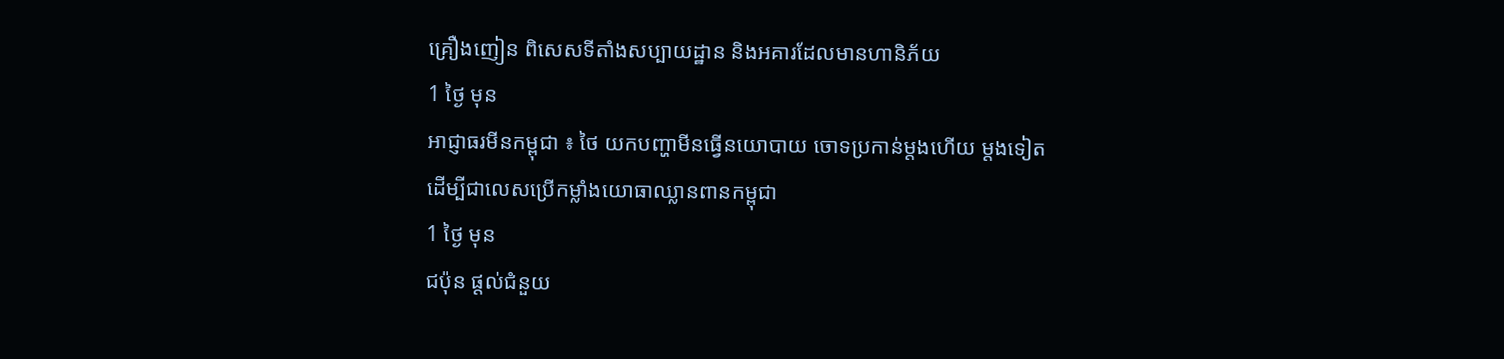គ្រឿងញៀន ពិសេសទីតាំងសប្បាយដ្ឋាន និងអគារដែលមានហានិភ័យ
1 ថ្ងៃ មុន
អាជ្ញាធរមីនកម្ពុជា ៖ ថៃ យកបញ្ហាមីនធ្វើនយោបាយ ចោទប្រកាន់ម្តងហើយ ម្តងទៀត ដើម្បីជាលេសប្រើកម្លាំងយោធាឈ្លានពានកម្ពុជា
1 ថ្ងៃ មុន
ជប៉ុន ផ្តល់ជំនួយ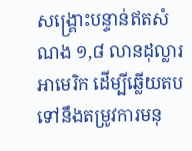សង្គ្រោះបន្ទាន់ឥតសំណង ១,៨ លានដុល្លារអាមេរិក ដើម្បីឆ្លើយតបទៅនឹងតម្រូវការមនុ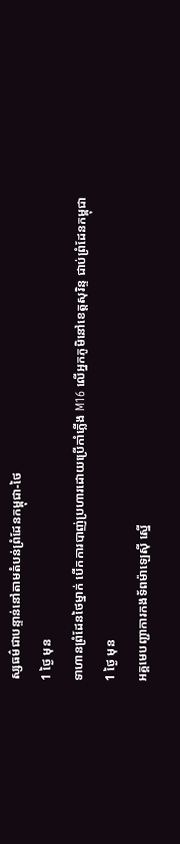ស្សធម៌ជាបន្ទាន់នៅតាមតំបន់ព្រំដែនកម្ពុជា-ថៃ
1 ថ្ងៃ មុន
ទាហានព្រំដែនថៃម្នាក់ បើកការបាញ់ប្រហារដោយប្រើកាំភ្លើង M16 លើអ្នកភូមិនៅខេត្តសុរិន្ទ ជាប់ព្រំដែនកម្ពុជា
1 ថ្ងៃ មុន
អគ្គមេបញ្ជាការកងទ័ពម៉ាឡេស៊ី ស្នើ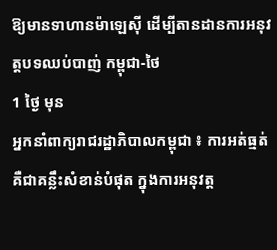ឱ្យមានទាហានម៉ាឡេស៊ី ដើម្បីតានដានការអនុវត្តបទឈប់បាញ់ កម្ពុជា-ថៃ
1 ថ្ងៃ មុន
អ្នកនាំពាក្យរាជរដ្ឋាភិបាលកម្ពុជា ៖ ការអត់ធ្មត់ គឺជាគន្លឹះសំខាន់បំផុត ក្នុងការអនុវត្ត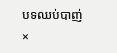បទឈប់បាញ់
×